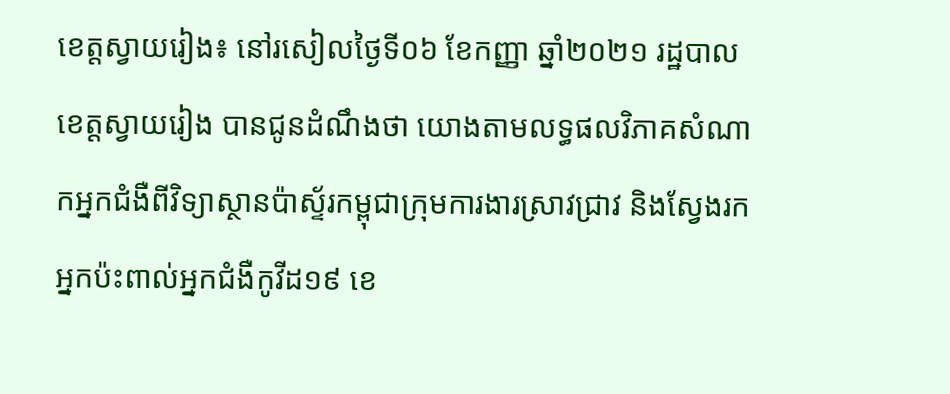ខេត្តស្វាយរៀង៖ នៅរសៀលថ្ងៃទី០៦ ខែកញ្ញា ឆ្នាំ២០២១ រដ្ឋបាលខេត្តស្វាយរៀង បានជូនដំណឹងថា យោងតាមលទ្ធផលវិភាគសំណាកអ្នកជំងឺពីវិទ្យាស្ថានប៉ាស្ទ័រកម្ពុជាក្រុមការងារស្រាវជ្រាវ និងស្វែងរកអ្នកប៉ះពាល់អ្នកជំងឺកូវីដ១៩ ខេ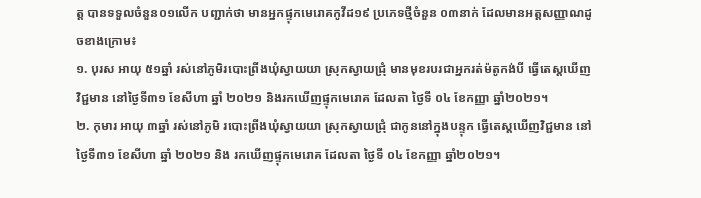ត្ត បានទទួលចំនួន០១លើក បញ្ជាក់ថា មានអ្នកផ្ទុកមេរោគកូវីដ១៩ ប្រភេទថ្មីចំនួន ០៣នាក់ ដែលមានអត្តសញ្ញាណដូចខាងក្រោម៖
១. បុរស អាយុ ៥១ឆ្នាំ រស់នៅភូមិរបោះព្រីងឃុំស្វាយយា ស្រុកស្វាយជ្រុំ មានមុខរបរជាអ្នករត់ម៉តូកង់បី ធ្វើតេស្តឃើញវិជ្ជមាន នៅថ្ងៃទី៣១ ខែសីហា ឆ្នាំ ២០២១ និងរកឃើញផ្ទុកមេរោគ ដែលតា ថ្ងៃទី ០៤ ខែកញ្ញា ឆ្នាំ២០២១។
២. កុមារ អាយុ ៣ឆ្នាំ រស់នៅភូមិ របោះព្រីងឃុំស្វាយយា ស្រុកស្វាយជ្រុំ ជាកូននៅក្នុងបន្ទុក ធ្វើតេស្តឃើញវិជ្ជមាន នៅថ្ងៃទី៣១ ខែសីហា ឆ្នាំ ២០២១ និង រកឃើញផ្ទុកមេរោគ ដែលតា ថ្ងៃទី ០៤ ខែកញ្ញា ឆ្នាំ២០២១។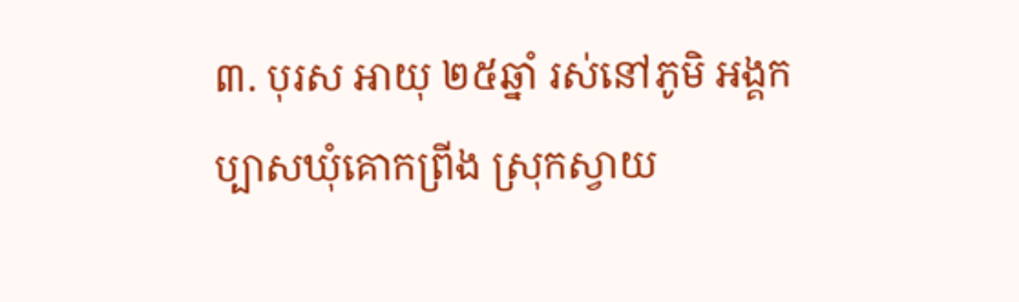៣. បុរស អាយុ ២៥ឆ្នាំ រស់នៅភូមិ អង្គកប្បាសឃុំគោកព្រីង ស្រុកស្វាយ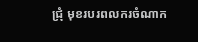ជ្រុំ មុខរបរពលករចំណាក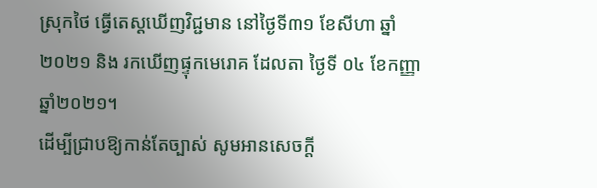ស្រុកថៃ ធ្វើតេស្តឃើញវិជ្ជមាន នៅថ្ងៃទី៣១ ខែសីហា ឆ្នាំ ២០២១ និង រកឃើញផ្ទុកមេរោគ ដែលតា ថ្ងៃទី ០៤ ខែកញ្ញា ឆ្នាំ២០២១។
ដើម្បីជ្រាបឱ្យកាន់តែច្បាស់ សូមអានសេចក្តី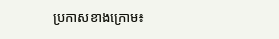ប្រកាសខាងក្រោម៖